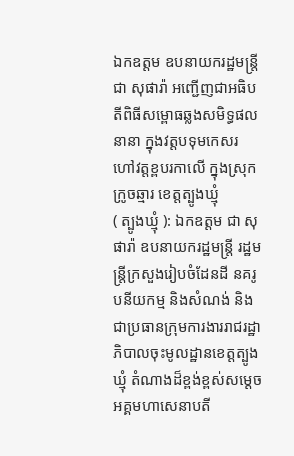ឯកឧត្តម ឧបនាយករដ្ឋមន្ត្រី ជា សុផារ៉ា អញ្ជើញជាអធិបតីពិធីសម្ពោធឆ្លងសមិទ្ធផលនានា ក្នុងវត្តបទុមកេសរ ហៅវត្តខ្ពបរកាលើ ក្នុងស្រុកក្រូចឆ្មារ ខេត្តត្បូងឃ្មុំ
( ត្បូងឃ្មុំ ): ឯកឧត្តម ជា សុផារ៉ា ឧបនាយករដ្ឋមន្ត្រី រដ្ឋមន្ត្រីក្រសួងរៀបចំដែនដី នគរូបនីយកម្ម និងសំណង់ និងជាប្រធានក្រុមការងាររាជរដ្ឋាភិបាលចុះមូលដ្ឋានខេត្តត្បូងឃ្មុំ តំណាងដ៏ខ្ពង់ខ្ពស់សម្តេចអគ្គមហាសេនាបតី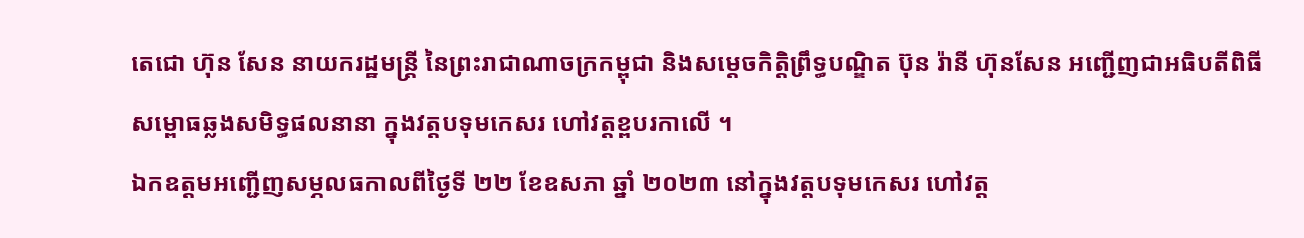តេជោ ហ៊ុន សែន នាយករដ្ឋមន្ត្រី នៃព្រះរាជាណាចក្រកម្ពុជា និងសម្តេចកិត្តិព្រឹទ្ធបណ្ឌិត ប៊ុន រ៉ានី ហ៊ុនសែន អញ្ជើញជាអធិបតីពិធីសម្ពោធឆ្លងសមិទ្ធផលនានា ក្នុងវត្តបទុមកេសរ ហៅវត្តខ្ពបរកាលើ ។
ឯកឧត្តមអញ្ជើញសម្ភលធកាលពីថ្ងៃទី ២២ ខែឧសភា ឆ្នាំ ២០២៣ នៅក្នុងវត្តបទុមកេសរ ហៅវត្ត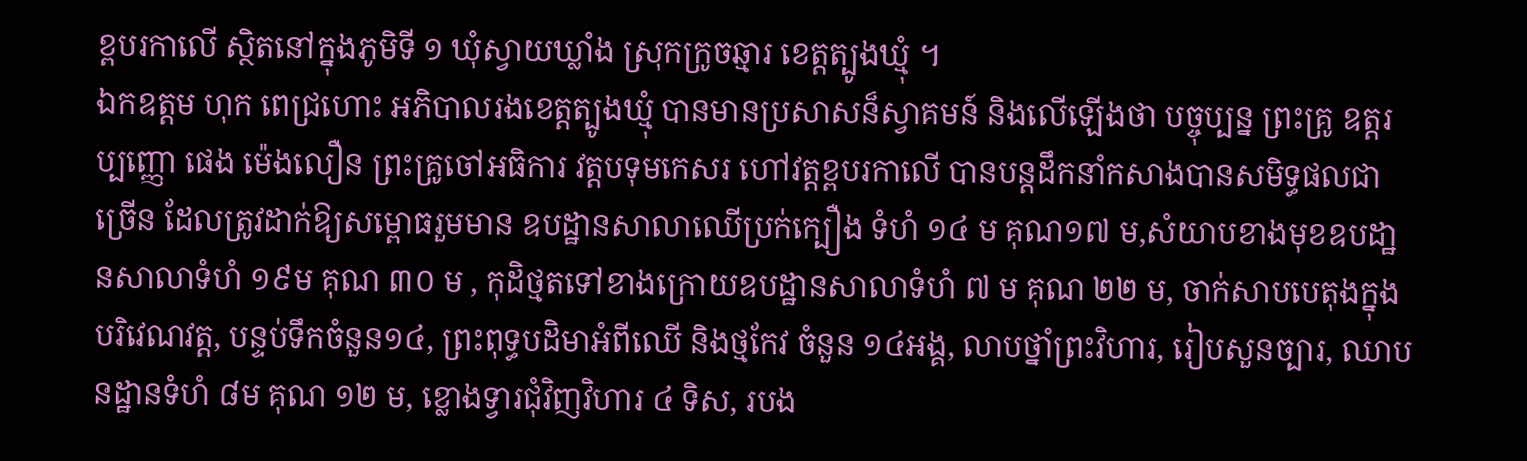ខ្ពបរកាលើ ស្ថិតនៅក្នុងភូមិទី ១ ឃុំស្វាយឃ្លាំង ស្រុកក្រូចឆ្មារ ខេត្តត្បូងឃ្មុំ ។
ឯកឧត្តម ហុក ពេជ្រហោះ អភិបាលរងខេត្តត្បូងឃ្មុំ បានមានប្រសាសន៏ស្វាគមន៍ និងលើឡើងថា បច្ចុប្បន្ន ព្រះគ្រូ ឧត្តរប្បញ្ញោ ផេង ម៉េងលឿន ព្រះគ្រូចៅអធិការ វត្តបទុមកេសរ ហៅវត្តខ្ពបរកាលើ បានបន្តដឹកនាំកសាងបានសមិទ្ធផលជាច្រើន ដែលត្រូវដាក់ឱ្យសម្ពោធរួមមាន ឧបដ្ឋានសាលាឈើប្រក់ក្បឿង ទំហំ ១៤ ម គុណ១៧ ម,សំយាបខាងមុខឧបដា្ឋនសាលាទំហំ ១៩ម គុណ ៣០ ម , កុដិថ្មតទៅខាងក្រោយឧបដ្ឋានសាលាទំហំ ៧ ម គុណ ២២ ម, ចាក់សាបបេតុងក្នុងបរិវេណវត្ត, បន្ទប់ទឹកចំនួន១៤, ព្រះពុទ្ធបដិមាអំពីឈើ និងថ្មកែវ ចំនួន ១៤អង្គ, លាបថ្នាំព្រះវិហារ, រៀបសួនច្បារ, ឈាបនដ្ឋានទំហំ ៨ម គុណ ១២ ម, ខ្លោងទ្វារជុំវិញវិហារ ៤ ទិស, របង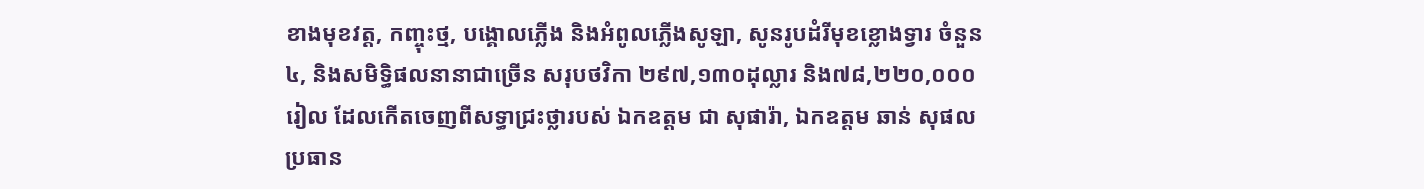ខាងមុខវត្ត, កញ្ចុះថ្ម, បង្គោលភ្លើង និងអំពូលភ្លើងសូឡា, សូនរូបដំរីមុខខ្លោងទ្វារ ចំនួន៤, និងសមិទ្ធិផលនានាជាច្រើន សរុបថវិកា ២៩៧,១៣០ដុល្លារ និង៧៨,២២០,០០០រៀល ដែលកើតចេញពីសទ្ធាជ្រះថ្លារបស់ ឯកឧត្តម ជា សុផារ៉ា, ឯកឧត្តម ឆាន់ សុផល ប្រធាន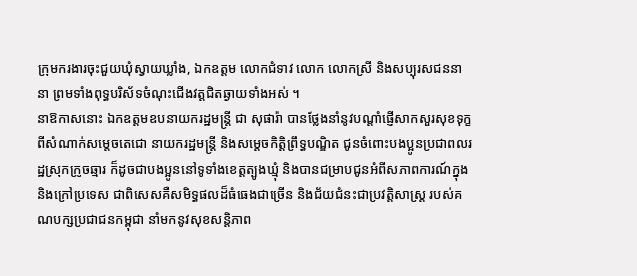ក្រុមករងារចុះជួយឃុំស្វាយឃ្លាំង, ឯកឧត្តម លោកជំទាវ លោក លោកស្រី និងសប្បុរសជននានា ព្រមទាំងពុទ្ធបរិស័ទចំណុះជើងវត្តជិតឆ្ងាយទាំងអស់ ។
នាឱកាសនោះ ឯកឧត្តមឧបនាយករដ្ឋមន្រ្តី ជា សុផារ៉ា បានថ្លែងនាំនូវបណ្ដាំផ្ញើសាកសួរសុខទុក្ខ ពីសំណាក់សម្ដេចតេជោ នាយករដ្ឋមន្រ្ដី និងសម្ដេចកិត្តិព្រឹទ្ធបណ្ឌិត ជូនចំពោះបងប្អូនប្រជាពលរដ្ឋស្រុកក្រូចឆ្មារ ក៏ដូចជាបងប្អូននៅទូទាំងខេត្តត្បូងឃ្មុំ និងបានជម្រាបជូនអំពីសភាពការណ៍ក្នុង និងក្រៅប្រទេស ជាពិសេសគឺសមិទ្ធផលដ៏ធំធេងជាច្រើន និងជ័យជំនះជាប្រវត្តិសាស្រ្ដ របស់គណបក្សប្រជាជនកម្ពុជា នាំមកនូវសុខសន្តិភាព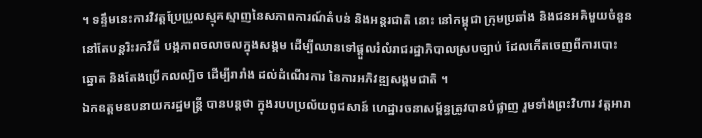។ ទន្ទឹមនេះការវិវត្តប្រែប្រួលស្មុគស្មាញនៃសភាពការណ៍តំបន់ និងអន្តរជាតិ នោះ នៅកម្ពុជា ក្រុមប្រឆាំង និងជនអគិមួយចំនួន នៅតែបន្តរិះរកវិធី បង្កភាពចលាចលក្នុងសង្គម ដើម្បីឈានទៅផ្តួលរំលំរាជរដ្ឋាភិបាលស្របច្បាប់ ដែលកើតចេញពីការបោះឆ្នោត និងតែងប្រើកលល្បិច ដើម្បីរារាំង ដល់ដំណើរការ នៃការអភិវឌ្ឍសង្គមជាតិ ។
ឯកឧត្តមឧបនាយករដ្ឋមន្រ្តី បានបន្តថា ក្នុងរបបប្រល័យពូជសាន៍ ហេដ្ឋារចនាសម្ព័ន្ធត្រូវបានបំផ្លាញ រួមទាំងព្រះវិហារ វត្តអារា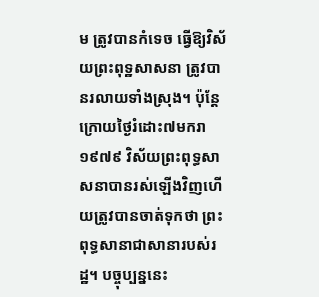ម ត្រូវបានកំទេច ធ្វើឱ្យវិស័យព្រះពុទ្ឋសាសនា ត្រូវបានរលាយទាំងស្រុង។ ប៉ុន្តែ ក្រោយថ្ងៃរំដោះ៧មករា ១៩៧៩ វិស័យព្រះពុទ្ធសាសនាបានរស់ឡើងវិញហើយត្រូវបានចាត់ទុកថា ព្រះពុទ្ធសានាជាសានារបស់រដ្ឋ។ បច្ចុប្បន្ននេះ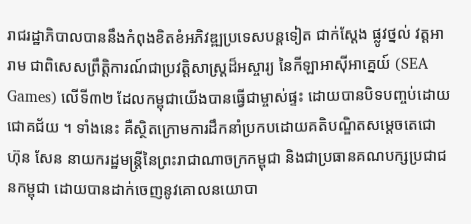រាជរដ្ឋាភិបាលបាននឹងកំពុងខិតខំអភិវឌ្ឍប្រទេសបន្តទៀត ជាក់ស្ដែង ផ្លូវថ្នល់ វត្តអារាម ជាពិសេសព្រឹត្តិការណ៍ជាប្រវត្តិសាស្ត្រដ៏អស្ចារ្យ នៃកីឡាអាស៊ីអាគ្នេយ៍ (SEA Games) លើទី៣២ ដែលកម្ពុជាយើងបានធ្វើជាម្ចាស់ផ្ទះ ដោយបានបិទបញ្ចប់ដោយជោគជ័យ ។ ទាំងនេះ គឺស្ថិតក្រោមការដឹកនាំប្រកបដោយគតិបណ្ឌិតសម្តេចតេជោ ហ៊ុន សែន នាយករដ្ឋមន្រ្តីនៃព្រះរាជាណាចក្រកម្ពុជា និងជាប្រធានគណបក្សប្រជាជនកម្ពុជា ដោយបានដាក់ចេញនូវគោលនយោបា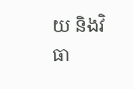យ និងវិធា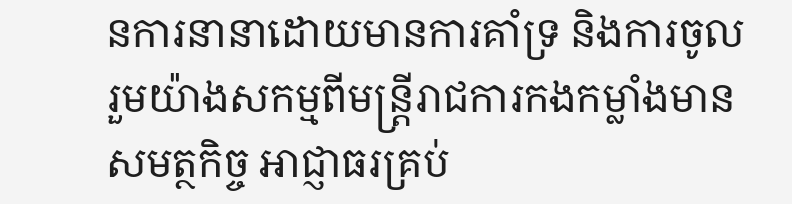នការនានាដោយមានការគាំទ្រ និងការចូលរួមយ៉ាងសកម្មពីមន្ត្រីរាជការកងកម្លាំងមានសមត្ថកិច្ច អាជ្ញាធរគ្រប់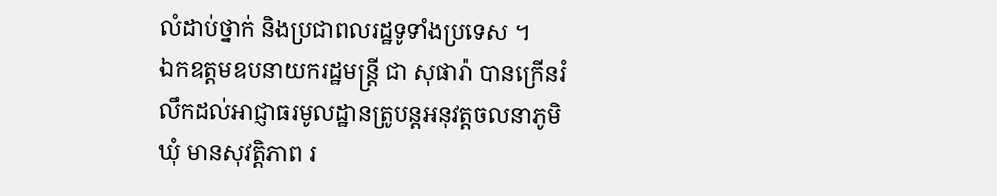លំដាប់ថ្នាក់ និងប្រជាពលរដ្ឋទូទាំងប្រទេស ។
ឯកឧត្តមឧបនាយករដ្ឋមន្រ្តី ជា សុផារ៉ា បានក្រើនរំលឹកដល់អាជ្ញាធរមូលដ្ឋានត្រូបន្តអនុវត្តចលនាភូមិ ឃុំ មានសុវត្តិភាព រ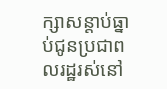ក្សាសន្ដាប់ធ្នាប់ជូនប្រជាពលរដ្ឋរស់នៅ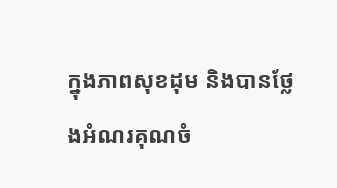ក្នុងភាពសុខដុម និងបានថ្លែងអំណរគុណចំ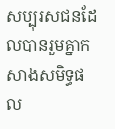សប្បុរសជនដែលបានរួមគ្នាកសាងសមិទ្ធផល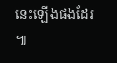នេះឡើងផងដែរ ៕